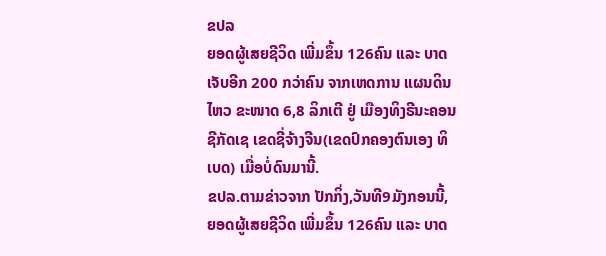ຂປລ
ຍອດຜູ້ເສຍຊີວິດ ເພີ່ມຂຶ້ນ 126ຄົນ ແລະ ບາດເຈັບອີກ 200 ກວ່າຄົນ ຈາກເຫດການ ແຜນດິນໄຫວ ຂະໜາດ 6,8 ລິກເຕີ ຢູ່ ເມືອງທິງຣີນະຄອນຊີກັດເຊ ເຂດຊີ່ຈ້າງຈີນ(ເຂດປົກຄອງຕົນເອງ ທິເບດ) ເມື່ອບໍ່ດົນມານີ້.
ຂປລ.ຕາມຂ່າວຈາກ ປັກກິ່ງ,ວັນທີ9ມັງກອນນີ້, ຍອດຜູ້ເສຍຊີວິດ ເພີ່ມຂຶ້ນ 126ຄົນ ແລະ ບາດ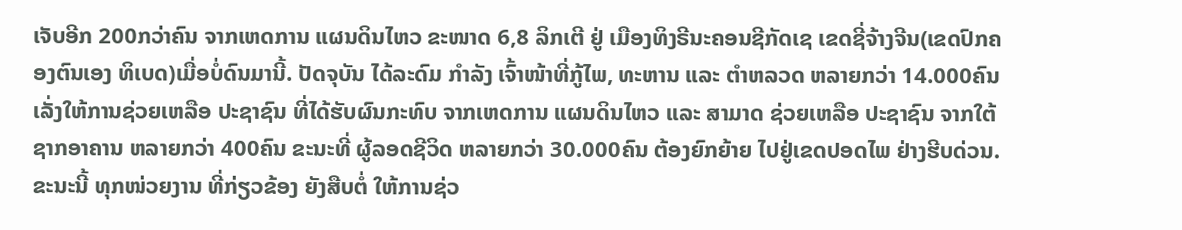ເຈັບອີກ 200ກວ່າຄົນ ຈາກເຫດການ ແຜນດິນໄຫວ ຂະໜາດ 6,8 ລິກເຕີ ຢູ່ ເມືອງທິງຣີນະຄອນຊີກັດເຊ ເຂດຊີ່ຈ້າງຈີນ(ເຂດປົກຄອງຕົນເອງ ທິເບດ)ເມື່ອບໍ່ດົນມານີ້. ປັດຈຸບັນ ໄດ້ລະດົມ ກຳລັງ ເຈົ້າໜ້າທີ່ກູ້ໄພ, ທະຫານ ແລະ ຕຳຫລວດ ຫລາຍກວ່າ 14.000ຄົນ ເລັ່ງໃຫ້ການຊ່ວຍເຫລືອ ປະຊາຊົນ ທີ່ໄດ້ຮັບຜົນກະທົບ ຈາກເຫດການ ແຜນດິນໄຫວ ແລະ ສາມາດ ຊ່ວຍເຫລືອ ປະຊາຊົນ ຈາກໃຕ້ຊາກອາຄານ ຫລາຍກວ່າ 400ຄົນ ຂະນະທີ່ ຜູ້ລອດຊີວິດ ຫລາຍກວ່າ 30.000ຄົນ ຕ້ອງຍົກຍ້າຍ ໄປຢູ່ເຂດປອດໄພ ຢ່າງຮີບດ່ວນ.ຂະນະນີ້ ທຸກໜ່ວຍງານ ທີ່ກ່ຽວຂ້ອງ ຍັງສືບຕໍ່ ໃຫ້ການຊ່ວ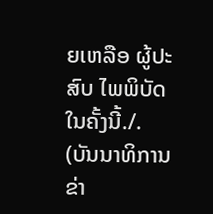ຍເຫລືອ ຜູ້ປະສົບ ໄພພິບັດ ໃນຄັ້ງນີ້./.
(ບັນນາທິການຂ່າ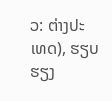ວ: ຕ່າງປະເທດ), ຮຽບຮຽງ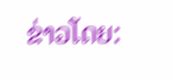ຂ່າວໂດຍ: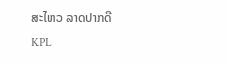ສະໄຫວ ລາດປາກດີ
KPL